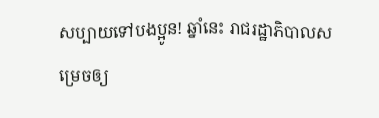សប្បាយទៅបងប្អូន! ឆ្នាំនេះ រាជរដ្ឋាភិបាលសម្រេចឲ្យ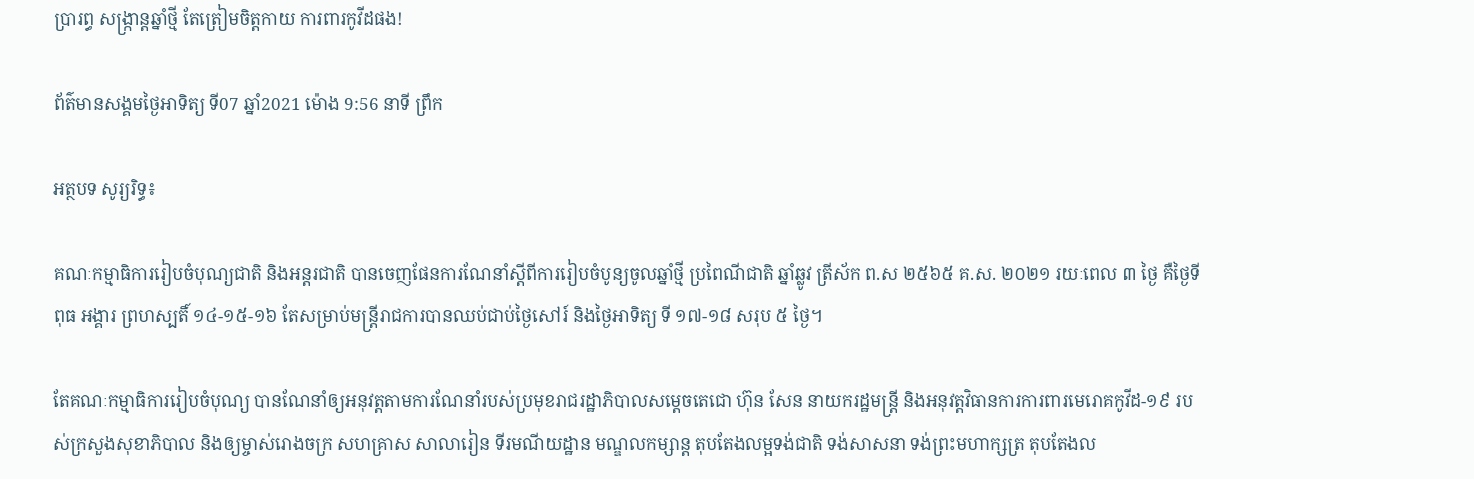ប្រារព្ធ សង្ក្រាន្តឆ្នាំថ្មី តែត្រៀមចិត្តកាយ ការពារកូវីដផង!

ព័ត៌មានសង្គមថ្ងៃអាទិត្យ ទី07 ឆ្នាំ2021 ម៉ោង 9:56 នាទី ព្រឹក

អត្ថបទ សូរ្យរិទ្ធ៖

គណៈកម្មាធិការរៀបចំបុណ្យជាតិ និងអន្តរជាតិ បានចេញផែនការណែនាំស្តីពីការរៀបចំបូន្យចូលឆ្នាំថ្មី ប្រពៃណីជាតិ ឆ្នាំឆ្លូវ ត្រីស័ក ព.ស ២៥៦៥ គ.ស. ២០២១ រយៈពេល ៣ ថ្ងៃ គឺថ្ងៃទី ពុធ អង្គារ ព្រហស្បតិ៍ ១៤-១៥-១៦ តែសម្រាប់មន្ត្រីរាជការបានឈប់ជាប់ថ្ងៃសៅរ៍ និងថ្ងៃអាទិត្យ ទី ១៧-១៨ សរុប ៥ ថ្ងៃ។

តែគណៈកម្មាធិការរៀបចំបុណ្យ បានណែនាំឲ្យអនុវត្តតាមការណែនាំរបស់ប្រមុខរាជរដ្ឋាភិបាលសម្តេចតេជោ ហ៊ុន សែន នាយករដ្ឋមន្ត្រី និងអនុវត្តវិធានការការពារមេរោគកូវីដ-១៩ របស់ក្រសួងសុខាភិបាល និងឲ្យម្ចាស់រោងចក្រ សហគ្រាស សាលារៀន ទីរមណីយដ្ឋាន មណ្ឌលកម្សាន្ត តុបតែងលម្អទង់ជាតិ ទង់សាសនា ទង់ព្រះមហាក្សត្រ តុបតែងល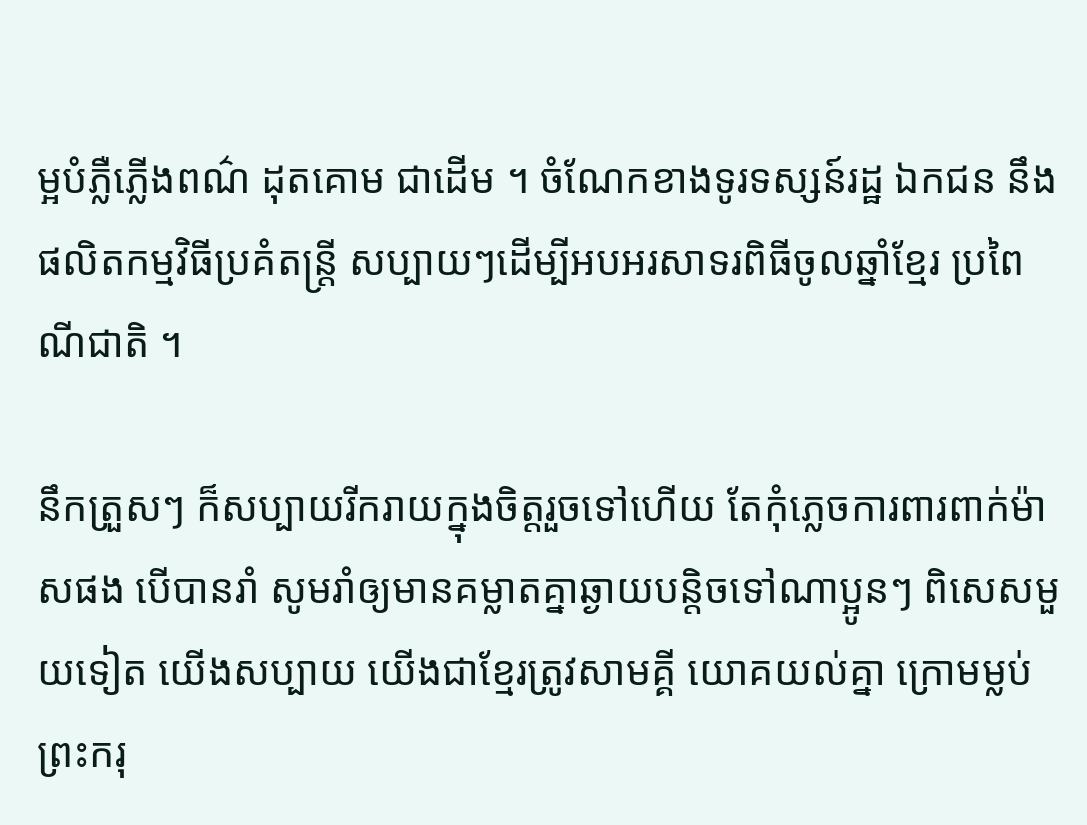ម្អបំភ្លឺភ្លើងពណ៌ ដុតគោម ជាដើម ។ ចំណែកខាងទូរទស្សន៍រដ្ឋ ឯកជន នឹងផលិតកម្មវិធីប្រគំតន្ត្រី សប្បាយៗដើម្បីអបអរសាទរពិធីចូលឆ្នាំខ្មែរ ប្រពៃណីជាតិ ។

នឹកត្រួសៗ ក៏សប្បាយរីករាយក្នុងចិត្តរួចទៅហើយ តែកុំភ្លេចការពារពាក់ម៉ាសផង បើបានរាំ សូមរាំឲ្យមានគម្លាតគ្នាឆ្ងាយបន្តិចទៅណាប្អូនៗ ពិសេសមួយទៀត យើងសប្បាយ យើងជាខ្មែរត្រូវសាមគ្គី យោគយល់គ្នា ក្រោមម្លប់ព្រះករុ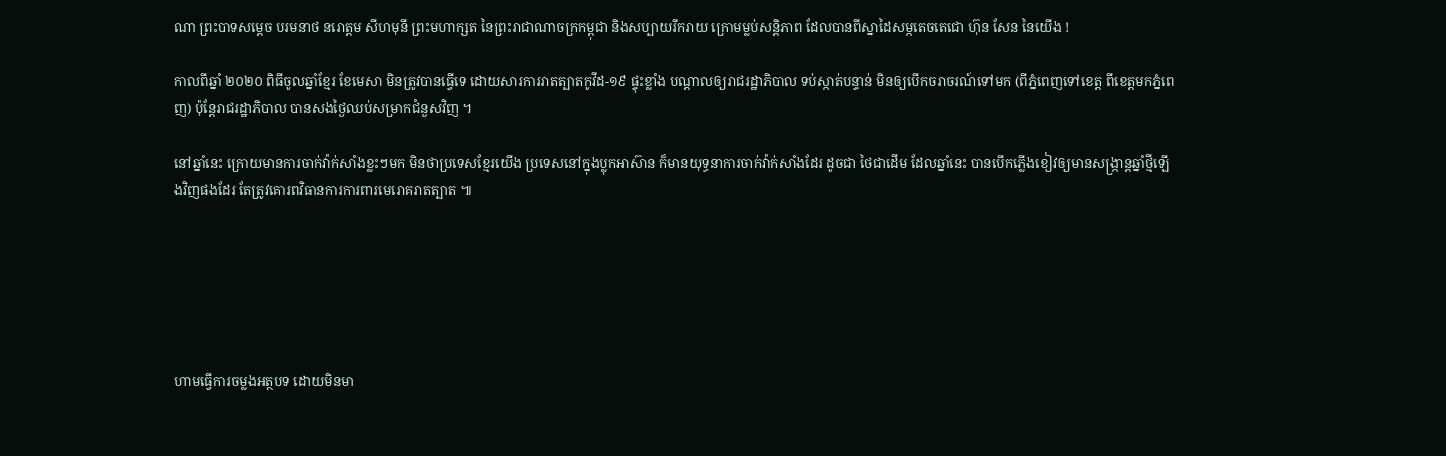ណា ព្រះបាទសម្តេច បរមនាថ នរោត្តម សីហមុនី ព្រះមហាក្សត នៃព្រះរាជាណាចក្រកម្ពុជា និងសប្បាយរីករាយ ក្រោមម្លប់សន្តិភាព ដែលបានពីស្នាដៃសម្កតេចតេជោ ហ៊ុន សែន នៃយើង !

កាលពីឆ្នាំ ២០២០ ពិធីចូលឆ្នាំខ្មែរ ខែមេសា មិនត្រូវបានធ្វើទេ ដោយសារការរាតត្បាតកូវីដ-១៩ ផ្ទុះខ្លាំង បណ្តាលឲ្យរាជរដ្ឋាភិបាល ទប់ស្កាត់បន្ទាន់ មិនឲ្យបើកចរាចរណ៍ទៅមក (ពីភ្នំពេញទៅខេត្ត ពីខេត្តមកភ្នំពេញ) ប៉ុន្តែរាជរដ្ឋាភិបាល បានសងថ្ងៃឈប់សម្រាកជំនួសវិញ ។

នៅឆ្នាំនេះ ក្រោយមានការចាក់វ៉ាក់សាំងខ្លះៗមក មិនថាប្រទេសខ្មែរយើង ប្រទេសនៅក្នុងប្លុកអាស៊ាន ក៏មានយុទ្ធនាការចាក់វ៉ាក់សាំងដែរ ដូចជា ថៃជាដើម ដែលឆ្នាំនេះ បានបើកភ្លើងខៀវឲ្យមានសង្ក្រាន្តឆ្នាំថ្មីឡើងវិញផងដែរ តែត្រូវគោរពវិធានការការពារមេរោគរាតត្បាត ៕






ហាមធ្វើការចម្លងអត្ថបទ ដោយមិនមា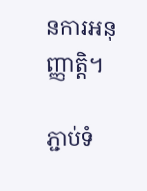នការអនុញ្ញាត្តិ។

ភ្ជាប់ទំ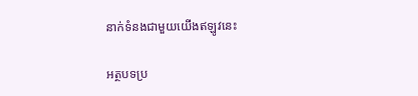នាក់ទំនងជាមួយយើងឥឡូវនេះ

អត្ថបទប្រ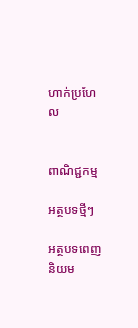ហាក់ប្រហែល


ពាណិជ្ជកម្ម

អត្ថបទថ្មីៗ

អត្ថបទពេញនិយម